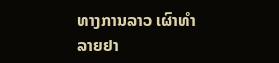ທາງການລາວ ເຜົາທຳລາຍຢາ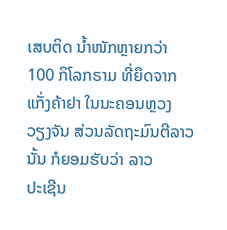ເສບຕິດ ນ້ຳໜັກຫຼາຍກວ່າ
100 ກິໂລກຣາມ ທີ່ຍຶດຈາກແກັ່ງຄ້າຢາ ໃນນະຄອນຫຼວງ
ວຽງຈັນ ສ່ວນລັດຖະມົນຕີລາວນັ້ນ ກໍຍອມຮັບວ່າ ລາວ
ປະເຊີນ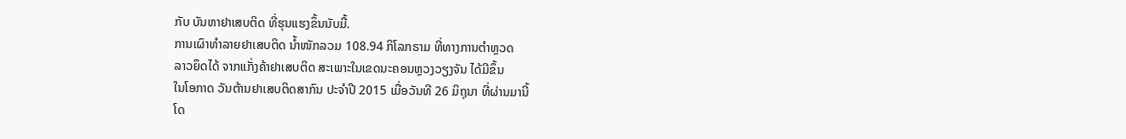ກັບ ບັນຫາຢາເສບຕິດ ທີ່ຮຸນແຮງຂຶ້ນນັບມື້.
ການເຜົາທຳລາຍຢາເສບຕິດ ນ້ຳໜັກລວມ 108.94 ກິໂລກຣາມ ທີ່ທາງການຕຳຫຼວດ
ລາວຍຶດໄດ້ ຈາກແກັ່ງຄ້າຢາເສບຕິດ ສະເພາະໃນເຂດນະຄອນຫຼວງວຽງຈັນ ໄດ້ມີຂຶ້ນ
ໃນໂອກາດ ວັນຕ້ານຢາເສບຕິດສາກົນ ປະຈຳປີ 2015 ເມື່ອວັນທີ 26 ມິຖຸນາ ທີ່ຜ່ານມານີ້
ໂດ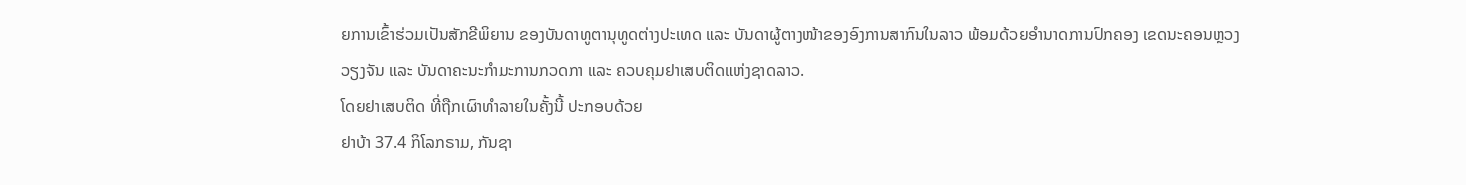ຍການເຂົ້າຮ່ວມເປັນສັກຂີພິຍານ ຂອງບັນດາທູຕານຸທູດຕ່າງປະເທດ ແລະ ບັນດາຜູ້ຕາງໜ້າຂອງອົງການສາກົນໃນລາວ ພ້ອມດ້ວຍອຳນາດການປົກຄອງ ເຂດນະຄອນຫຼວງ
ວຽງຈັນ ແລະ ບັນດາຄະນະກຳມະການກວດກາ ແລະ ຄວບຄຸມຢາເສບຕິດແຫ່ງຊາດລາວ.
ໂດຍຢາເສບຕິດ ທີ່ຖືກເຜົາທຳລາຍໃນຄັ້ງນີ້ ປະກອບດ້ວຍ
ຢາບ້າ 37.4 ກິໂລກຣາມ, ກັນຊາ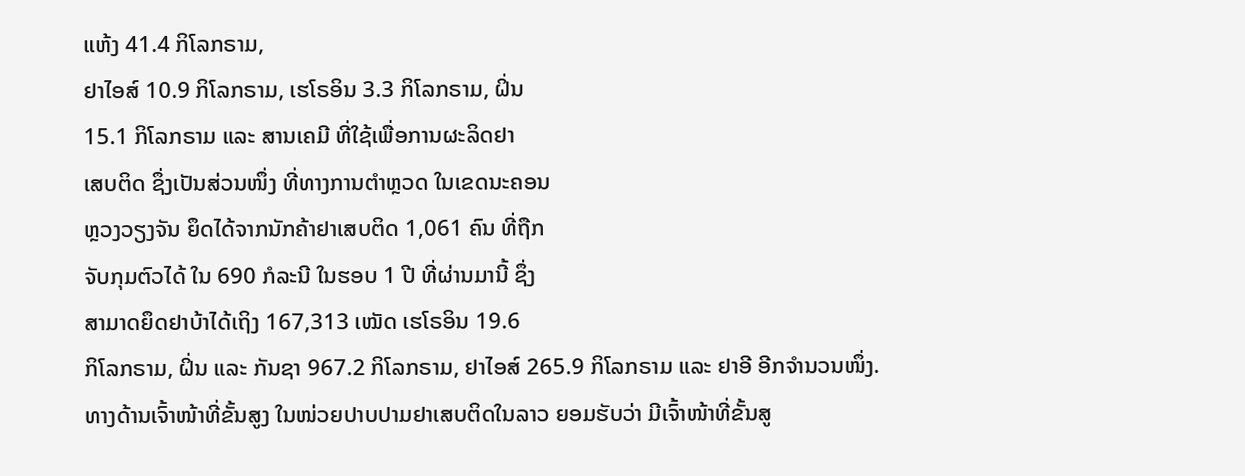ແຫ້ງ 41.4 ກິໂລກຣາມ,
ຢາໄອສ໌ 10.9 ກິໂລກຣາມ, ເຮໂຣອິນ 3.3 ກິໂລກຣາມ, ຝິ່ນ
15.1 ກິໂລກຣາມ ແລະ ສານເຄມີ ທີ່ໃຊ້ເພື່ອການຜະລິດຢາ
ເສບຕິດ ຊຶ່ງເປັນສ່ວນໜຶ່ງ ທີ່ທາງການຕຳຫຼວດ ໃນເຂດນະຄອນ
ຫຼວງວຽງຈັນ ຍຶດໄດ້ຈາກນັກຄ້າຢາເສບຕິດ 1,061 ຄົນ ທີ່ຖືກ
ຈັບກຸມຕົວໄດ້ ໃນ 690 ກໍລະນີ ໃນຮອບ 1 ປີ ທີ່ຜ່ານມານີ້ ຊຶ່ງ
ສາມາດຍຶດຢາບ້າໄດ້ເຖິງ 167,313 ເໝັດ ເຮໂຣອິນ 19.6
ກິໂລກຣາມ, ຝິ່ນ ແລະ ກັນຊາ 967.2 ກິໂລກຣາມ, ຢາໄອສ໌ 265.9 ກິໂລກຣາມ ແລະ ຢາອີ ອີກຈຳນວນໜຶ່ງ.
ທາງດ້ານເຈົ້າໜ້າທີ່ຂັ້ນສູງ ໃນໜ່ວຍປາບປາມຢາເສບຕິດໃນລາວ ຍອມຮັບວ່າ ມີເຈົ້າໜ້າທີ່ຂັ້ນສູ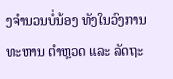ງຈຳນວນບໍ່ນ້ອງ ທັງໃນວົງການທະຫານ ຕຳຫຼວດ ແລະ ລັດຖະ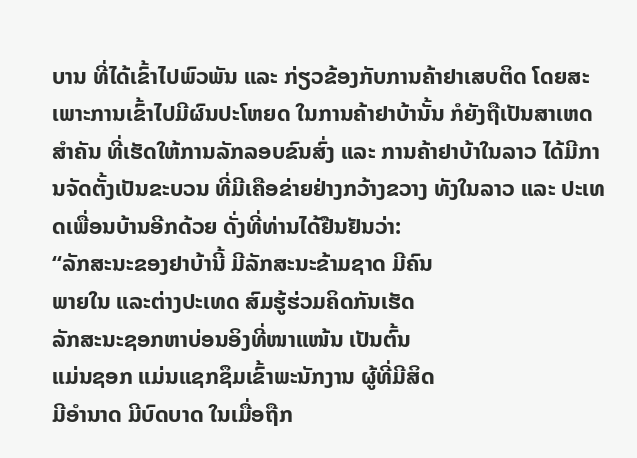ບານ ທີ່ໄດ້ເຂົ້າໄປພົວພັນ ແລະ ກ່ຽວຂ້ອງກັບການຄ້າຢາເສບຕິດ ໂດຍສະເພາະການເຂົ້າໄປມີຜົນປະໂຫຍດ ໃນການຄ້າຢາບ້ານັ້ນ ກໍຍັງຖືເປັນສາເຫດສຳຄັນ ທີ່ເຮັດໃຫ້ການລັກລອບຂົນສົ່ງ ແລະ ການຄ້າຢາບ້າໃນລາວ ໄດ້ມີການຈັດຕັ້ງເປັນຂະບວນ ທີ່ມີເຄືອຂ່າຍຢ່າງກວ້າງຂວາງ ທັງໃນລາວ ແລະ ປະເທດເພື່ອນບ້ານອີກດ້ວຍ ດັ່ງທີ່ທ່ານໄດ້ຢືນຢັນວ່າ:
“ລັກສະນະຂອງຢາບ້ານີ້ ມີລັກສະນະຂ້າມຊາດ ມີຄົນ
ພາຍໃນ ແລະຕ່າງປະເທດ ສົມຮູ້ຮ່ວມຄິດກັນເຮັດ
ລັກສະນະຊອກຫາບ່ອນອິງທີ່ໜາແໜ້ນ ເປັນຕົ້ນ
ແມ່ນຊອກ ແມ່ນແຊກຊຶມເຂົ້າພະນັກງານ ຜູ້ທີ່ມີສິດ
ມີອຳນາດ ມີບົດບາດ ໃນເມື່ອຖືກ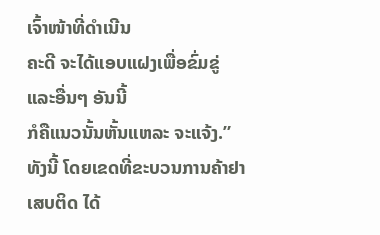ເຈົ້າໜ້າທີ່ດຳເນີນ
ຄະດີ ຈະໄດ້ແອບແຝງເພື່ອຂົ່ມຂູ່ ແລະອື່ນໆ ອັນນີ້
ກໍຄືແນວນັ້ນຫັ້ນແຫລະ ຈະແຈ້ງ.”
ທັງນີ້ ໂດຍເຂດທີ່ຂະບວນການຄ້າຢາເສບຕິດ ໄດ້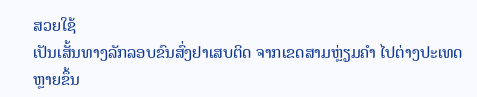ສວຍໃຊ້
ເປັນເສັ້ນທາງລັກລອບຂົນສົ່ງຢາເສບຕິດ ຈາກເຂດສາມຫຼ່ຽມຄຳ ໄປຕ່າງປະເທດຫຼາຍຂຶ້ນ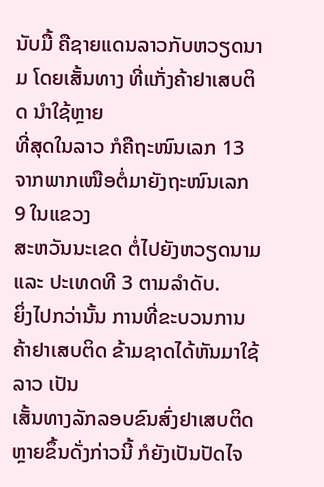ນັບມື້ ຄືຊາຍແດນລາວກັບຫວຽດນາມ ໂດຍເສັ້ນທາງ ທີ່ແກັ່ງຄ້າຢາເສບຕິດ ນຳໃຊ້ຫຼາຍ
ທີ່ສຸດໃນລາວ ກໍຄືຖະໜົນເລກ 13 ຈາກພາກເໜືອຕໍ່ມາຍັງຖະໜົນເລກ 9 ໃນແຂວງ
ສະຫວັນນະເຂດ ຕໍ່ໄປຍັງຫວຽດນາມ ແລະ ປະເທດທີ 3 ຕາມລຳດັບ.
ຍິ່ງໄປກວ່ານັ້ນ ການທີ່ຂະບວນການຄ້າຢາເສບຕິດ ຂ້າມຊາດໄດ້ຫັນມາໃຊ້ລາວ ເປັນ
ເສັ້ນທາງລັກລອບຂົນສົ່ງຢາເສບຕິດ ຫຼາຍຂຶ້ນດັ່ງກ່າວນີ້ ກໍຍັງເປັນປັດໄຈ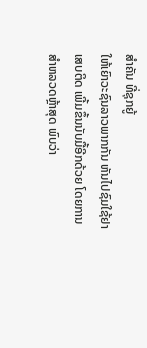ສຳຄັນ ທີ່ຊຸກຍູ້
ໃຫ້ເຍົາວະຊົນລາວພາກກັນ ຫັນໄປຊົມໃຊ້ຢາເສບຕິດ ເພີ້ມຂຶ້ນນັບມື້ອີກດ້ວຍ ໂດຍການ
ສຳຫລວດຫຼ້າສຸດ ພົບວ່າ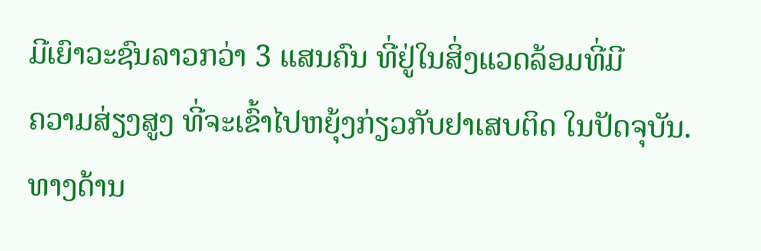ມີເຍົາວະຊົນລາວກວ່າ 3 ແສນຄົນ ທີ່ຢູ່ໃນສິ່ງແວດລ້ອມທີ່ມີ
ຄວາມສ່ຽງສູງ ທີ່ຈະເຂົ້າໄປຫຍຸ້ງກ່ຽວກັບຢາເສບຕິດ ໃນປັດຈຸບັນ.
ທາງດ້ານ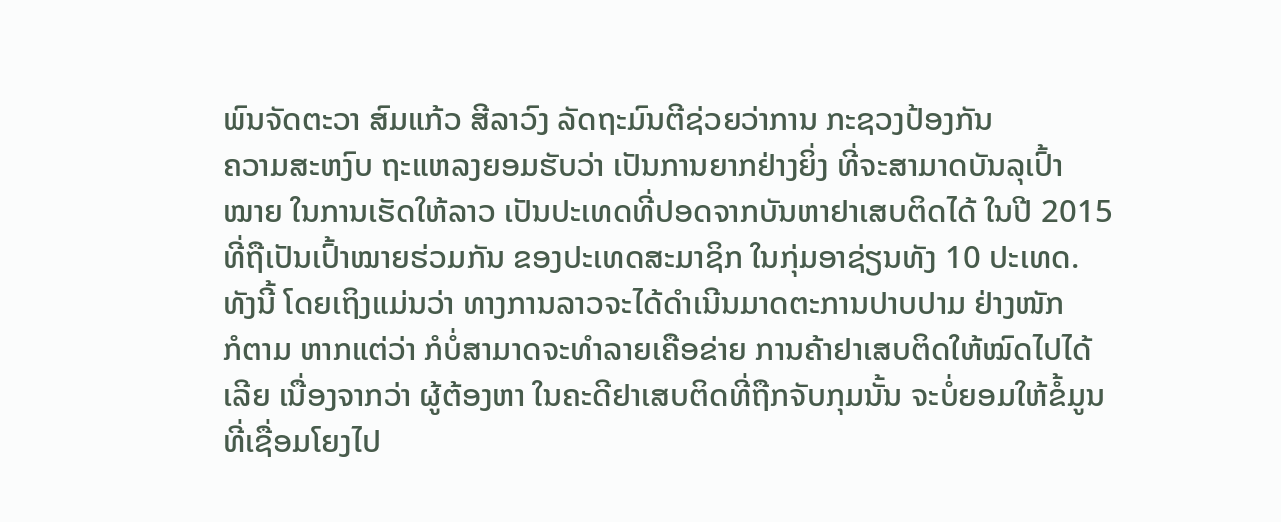ພົນຈັດຕະວາ ສົມແກ້ວ ສີລາວົງ ລັດຖະມົນຕີຊ່ວຍວ່າການ ກະຊວງປ້ອງກັນ
ຄວາມສະຫງົບ ຖະແຫລງຍອມຮັບວ່າ ເປັນການຍາກຢ່າງຍິ່ງ ທີ່ຈະສາມາດບັນລຸເປົ້າ
ໝາຍ ໃນການເຮັດໃຫ້ລາວ ເປັນປະເທດທີ່ປອດຈາກບັນຫາຢາເສບຕິດໄດ້ ໃນປີ 2015
ທີ່ຖືເປັນເປົ້າໝາຍຮ່ວມກັນ ຂອງປະເທດສະມາຊິກ ໃນກຸ່ມອາຊ່ຽນທັງ 10 ປະເທດ.
ທັງນີ້ ໂດຍເຖິງແມ່ນວ່າ ທາງການລາວຈະໄດ້ດຳເນີນມາດຕະການປາບປາມ ຢ່າງໜັກ
ກໍຕາມ ຫາກແຕ່ວ່າ ກໍບໍ່ສາມາດຈະທຳລາຍເຄືອຂ່າຍ ການຄ້າຢາເສບຕິດໃຫ້ໝົດໄປໄດ້
ເລີຍ ເນື່ອງຈາກວ່າ ຜູ້ຕ້ອງຫາ ໃນຄະດີຢາເສບຕິດທີ່ຖືກຈັບກຸມນັ້ນ ຈະບໍ່ຍອມໃຫ້ຂໍ້ມູນ
ທີ່ເຊື່ອມໂຍງໄປ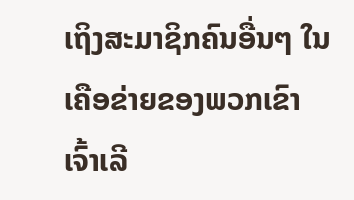ເຖິງສະມາຊິກຄົນອື່ນໆ ໃນເຄືອຂ່າຍຂອງພວກເຂົາເຈົ້າເລີ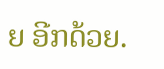ຍ ອີກດ້ວຍ.